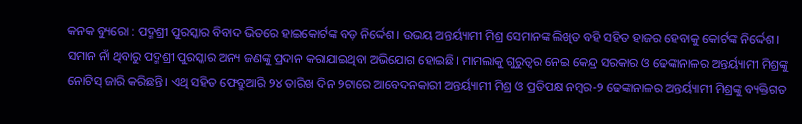କନକ ବ୍ୟୁରୋ : ପଦ୍ମଶ୍ରୀ ପୁରସ୍କାର ବିବାଦ ଭିତରେ ହାଇକୋର୍ଟଙ୍କ ବଡ଼ ନିର୍ଦ୍ଦେଶ। ଉଭୟ ଅନ୍ତର୍ୟ୍ୟାମୀ ମିଶ୍ର ସେମାନଙ୍କ ଲିଖିତ ବହି ସହିତ ହାଜର ହେବାକୁ କୋର୍ଟଙ୍କ ନିର୍ଦ୍ଦେଶ। ସମାନ ନାଁ ଥିବାରୁ ପଦ୍ମଶ୍ରୀ ପୁରସ୍କାର ଅନ୍ୟ ଜଣଙ୍କୁ ପ୍ରଦାନ କରାଯାଇଥିବା ଅଭିଯୋଗ ହୋଇଛି। ମାମଲାକୁ ଗୁରୁତ୍ବର ନେଇ କେନ୍ଦ୍ର ସରକାର ଓ ଢେଙ୍କାନାଳର ଅନ୍ତର୍ୟ୍ୟାମୀ ମିଶ୍ରଙ୍କୁ ନୋଟିସ୍ ଜାରି କରିଛନ୍ତି। ଏଥି ସହିତ ଫେବ୍ରୁଆରି ୨୪ ତାରିଖ ଦିନ ୨ଟାରେ ଆବେଦନକାରୀ ଅନ୍ତର୍ୟ୍ୟାମୀ ମିଶ୍ର ଓ ପ୍ରତିପକ୍ଷ ନମ୍ବର-୨ ଢେଙ୍କାନାଳର ଅନ୍ତର୍ୟ୍ୟାମୀ ମିଶ୍ରଙ୍କୁ ବ୍ୟକ୍ତିଗତ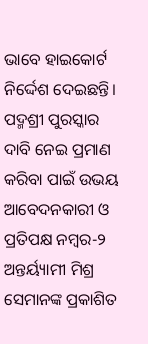ଭାବେ ହାଇକୋର୍ଟ ନିର୍ଦ୍ଦେଶ ଦେଇଛନ୍ତି। ପଦ୍ମଶ୍ରୀ ପୁରସ୍କାର ଦାବି ନେଇ ପ୍ରମାଣ କରିବା ପାଇଁ ଉଭୟ ଆବେଦନକାରୀ ଓ ପ୍ରତିପକ୍ଷ ନମ୍ବର-୨ ଅନ୍ତର୍ୟ୍ୟାମୀ ମିଶ୍ର ସେମାନଙ୍କ ପ୍ରକାଶିତ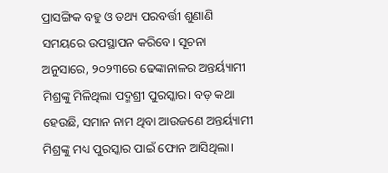ପ୍ରାସଙ୍ଗିକ ବହୁ ଓ ତଥ୍ୟ ପରବର୍ତ୍ତୀ ଶୁଣାଣି ସମୟରେ ଉପସ୍ଥାପନ କରିବେ। ସୂଚନା ଅନୁସାରେ, ୨୦୨୩ରେ ଢେଙ୍କାନାଳର ଅନ୍ତର୍ୟ୍ୟାମୀ ମିଶ୍ରଙ୍କୁ ମିଳିଥିଲା ପଦ୍ମଶ୍ରୀ ପୁରସ୍କାର। ବଡ଼ କଥା ହେଉଛି, ସମାନ ନାମ ଥିବା ଆଉଜଣେ ଅନ୍ତର୍ୟ୍ୟାମୀ ମିଶ୍ରଙ୍କୁ ମଧ୍ୟ ପୁରସ୍କାର ପାଇଁ ଫୋନ ଆସିଥିଲା।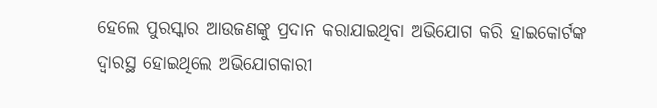ହେଲେ ପୁରସ୍କାର ଆଉଜଣଙ୍କୁ ପ୍ରଦାନ କରାଯାଇଥିବା ଅଭିଯୋଗ କରି ହାଇକୋର୍ଟଙ୍କ ଦ୍ବାରସ୍ଥ ହୋଇଥିଲେ ଅଭିଯୋଗକାରୀ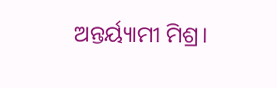ଅନ୍ତର୍ୟ୍ୟାମୀ ମିଶ୍ର।